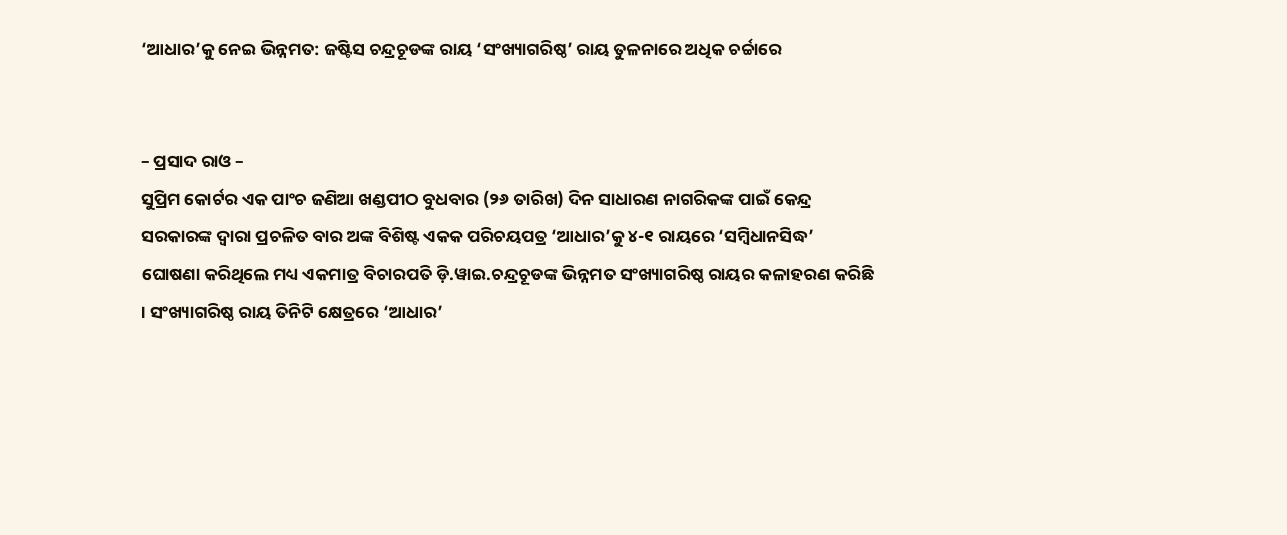‘ଆଧାର’କୁ ନେଇ ଭିନ୍ନମତ: ଜଷ୍ଟିସ ଚନ୍ଦ୍ରଚୂଡଙ୍କ ରାୟ ‘ସଂଖ୍ୟାଗରିଷ୍ଠ’ ରାୟ ତୁଳନାରେ ଅଧିକ ଚର୍ଚ୍ଚାରେ


– ପ୍ରସାଦ ରାଓ –
ସୁପ୍ରିମ କୋର୍ଟର ଏକ ପାଂଚ ଜଣିଆ ଖଣ୍ଡପୀଠ ବୁଧବାର (୨୬ ତାରିଖ) ଦିନ ସାଧାରଣ ନାଗରିକଙ୍କ ପାଇଁ କେନ୍ଦ୍ର ସରକାରଙ୍କ ଦ୍ୱାରା ପ୍ରଚଳିତ ବାର ଅଙ୍କ ବିଶିଷ୍ଟ ଏକକ ପରିଚୟପତ୍ର ‘ଆଧାର’କୁ ୪-୧ ରାୟରେ ‘ସମ୍ବିଧାନସିଦ୍ଧ’ ଘୋଷଣା କରିଥିଲେ ମଧ୍ୟ ଏକମାତ୍ର ବିଚାରପତି ଡ଼ି.ୱାଇ.ଚନ୍ଦ୍ରଚୂଡଙ୍କ ଭିନ୍ନମତ ସଂଖ୍ୟାଗରିଷ୍ଠ ରାୟର କଳାହରଣ କରିଛି । ସଂଖ୍ୟାଗରିଷ୍ଠ ରାୟ ତିନିଟି କ୍ଷେତ୍ରରେ ‘ଆଧାର’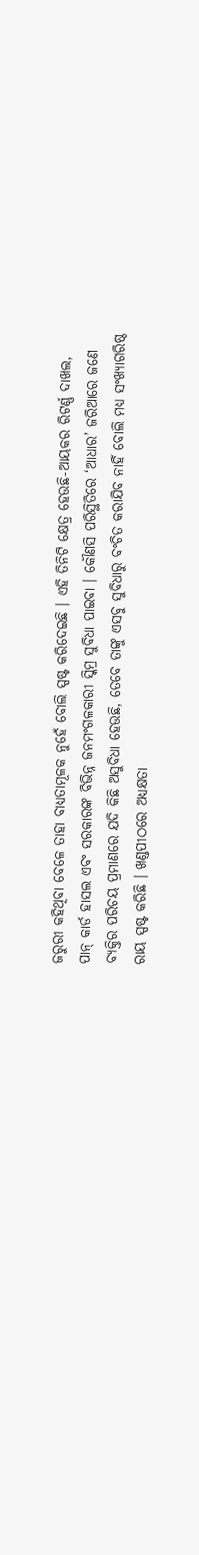ଜରୁରୀ କହିଥିବା ବେଳେ ତାହା ବାଧ୍ୟତାମୂଳକ ନୁହେଁ ବୋଲି ସ୍ପଷ୍ଟ କରିଦେଇଛି । ଏହି ତିନିଟି କ୍ଷେତ୍ର ହେଉଛି-ଆୟକର ରିଟର୍ଣ୍ଣ ଦାଖଲ, ପାନ୍ କାର୍ଡ ହାସଲ ଏବଂ ସରକାରଙ୍କ ବିଭିନ୍ନ ଜନମଂଗଳକାରୀ ସ୍କିମ୍ର ସୁବିଧା ପାଇବା । କୌଣସି ପରିସ୍ଥିତିରେ ‘ଆଧାର’ ଜରିଆରେ ଜଣେ ବ୍ୟକ୍ତିର ପରିଚୟ ପ୍ରମାଣରେ ଯଦି କିଛି ଅସୁବିଧା ହେଉଛି, ତେବେ ତାଙ୍କୁ ଏସବୁ ସୁବିଧାରୁ ବଂଚିତ କରାଯିବ ନାହିଁ ବୋଲି ମଧ୍ୟ ସଂଖ୍ୟାଗରିଷ୍ଠ ରାୟ ସ୍ପଷ୍ଟ କରିଛି । ଖଣ୍ଡପୀଠରେ ଅଧ୍ୟକ୍ଷତା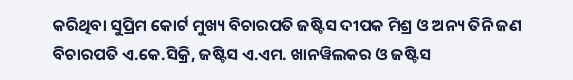କରିଥିବା ସୁପ୍ରିମ କୋର୍ଟ ମୁଖ୍ୟ ବିଚାରପତି ଜଷ୍ଟିସ ଦୀପକ ମିଶ୍ର ଓ ଅନ୍ୟ ତିନି ଜଣ ବିଚାରପତି ଏ.କେ.ସିକ୍ରି, ଜଷ୍ଟିସ ଏ.ଏମ. ଖାନୱିଲକର ଓ ଜଷ୍ଟିସ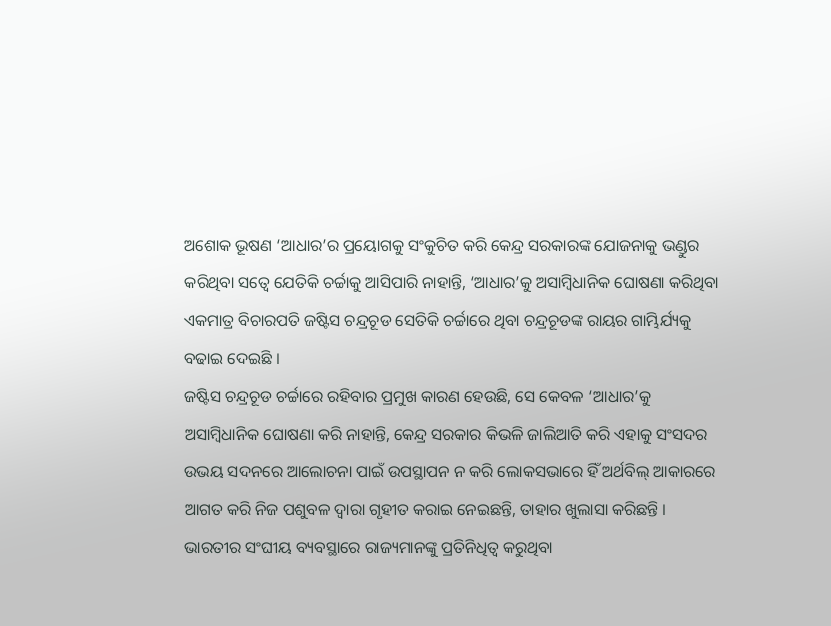ଅଶୋକ ଭୂଷଣ ‘ଆଧାର’ର ପ୍ରୟୋଗକୁ ସଂକୁଚିତ କରି କେନ୍ଦ୍ର ସରକାରଙ୍କ ଯୋଜନାକୁ ଭଣ୍ଡୁର କରିଥିବା ସତ୍ୱେ ଯେତିକି ଚର୍ଚ୍ଚାକୁ ଆସିପାରି ନାହାନ୍ତି, ‘ଆଧାର’କୁ ଅସାମ୍ବିଧାନିକ ଘୋଷଣା କରିଥିବା ଏକମାତ୍ର ବିଚାରପତି ଜଷ୍ଟିସ ଚନ୍ଦ୍ରଚୂଡ ସେତିକି ଚର୍ଚ୍ଚାରେ ଥିବା ଚନ୍ଦ୍ରଚୂଡଙ୍କ ରାୟର ଗାମ୍ଭିର୍ଯ୍ୟକୁ ବଢାଇ ଦେଇଛି ।
ଜଷ୍ଟିସ ଚନ୍ଦ୍ରଚୂଡ ଚର୍ଚ୍ଚାରେ ରହିବାର ପ୍ରମୁଖ କାରଣ ହେଉଛି, ସେ କେବଳ ‘ଆଧାର’କୁ ଅସାମ୍ବିଧାନିକ ଘୋଷଣା କରି ନାହାନ୍ତି, କେନ୍ଦ୍ର ସରକାର କିଭଳି ଜାଲିଆତି କରି ଏହାକୁ ସଂସଦର ଉଭୟ ସଦନରେ ଆଲୋଚନା ପାଇଁ ଉପସ୍ଥାପନ ନ କରି ଲୋକସଭାରେ ହିଁ ଅର୍ଥବିଲ୍ ଆକାରରେ ଆଗତ କରି ନିଜ ପଶୁବଳ ଦ୍ୱାରା ଗୃହୀତ କରାଇ ନେଇଛନ୍ତି, ତାହାର ଖୁଲାସା କରିଛନ୍ତି । ଭାରତୀର ସଂଘୀୟ ବ୍ୟବସ୍ଥାରେ ରାଜ୍ୟମାନଙ୍କୁ ପ୍ରତିନିଧିତ୍ୱ କରୁଥିବା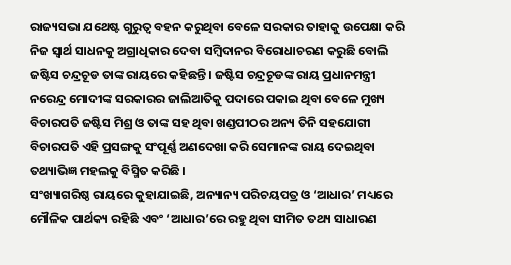ରାଜ୍ୟସଭା ଯଥେଷ୍ଟ ଗୁରୁତ୍ୱ ବହନ କରୁଥିବା ବେଳେ ସରକାର ତାହାକୁ ଉପେକ୍ଷା କରି ନିଜ ସ୍ୱାର୍ଥ ସାଧନକୁ ଅଗ୍ରାଧିକାର ଦେବା ସମ୍ବିଦାନର ବିରୋଧାଚରଣ କରୁଛି ବୋଲି ଜଷ୍ଟିସ ଚନ୍ଦ୍ରଚୂଡ ତାଙ୍କ ରାୟରେ କହିଛନ୍ତି । ଜଷ୍ଟିସ ଚନ୍ଦ୍ରଚୂଡଙ୍କ ରାୟ ପ୍ରଧାନମନ୍ତ୍ରୀ ନରେନ୍ଦ୍ର ମୋଦୀଙ୍କ ସରକାରର ଜାଲିଆତିକୁ ପଦାରେ ପକାଇ ଥିବା ବେଳେ ମୁଖ୍ୟ ବିଚାରପତି ଜଷ୍ଟିସ ମିଶ୍ର ଓ ତାଙ୍କ ସହ ଥିବା ଖଣ୍ଡପୀଠର ଅନ୍ୟ ତିନି ସହଯୋଗୀ ବିଚାରପତି ଏହି ପ୍ରସଙ୍ଗକୁ ସଂପୂର୍ଣ୍ଣ ଅଣଦେଖା କରି ସେମାନଙ୍କ ରାୟ ଦେଇଥିବା ତଥ୍ୟାଭିଜ୍ଞ ମହଲକୁ ବିସ୍ମିତ କରିଛି ।
ସଂଖ୍ୟାଗରିଷ୍ଠ ରାୟରେ କୁହାଯାଇଛି, ଅନ୍ୟାନ୍ୟ ପରିଚୟପତ୍ର ଓ ‘ଆଧାର’ ମଧ୍ୟରେ ମୌଳିକ ପାର୍ଥକ୍ୟ ରହିଛି ଏବଂ ‘ଆଧାର’ରେ ରହୁ ଥିବା ସୀମିତ ତଥ୍ୟ ସାଧାରଣ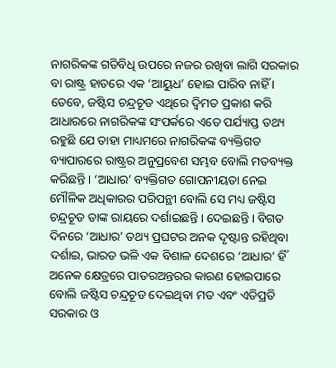ନାଗରିକଙ୍କ ଗତିବିଧି ଉପରେ ନଜର ରଖିବା ଲାଗି ସରକାର ବା ରାଷ୍ଟ୍ର ହାତରେ ଏକ ‘ଆୟୁଧ’ ହୋଇ ପାରିବ ନାହିଁ । ତେବେ, ଜଷ୍ଟିସ ଚନ୍ଦ୍ରଚୂଡ ଏଥିରେ ଦ୍ୱିମତ ପ୍ରକାଶ କରି ଆଧାରରେ ନାଗରିକଙ୍କ ସଂପର୍କରେ ଏତେ ପର୍ଯ୍ୟାପ୍ତ ତଥ୍ୟ ରହୁଛି ଯେ ତାହା ମାଧ୍ୟମରେ ନାଗରିକଙ୍କ ବ୍ୟକ୍ତିଗତ ବ୍ୟାପାରରେ ରାଷ୍ଟ୍ରର ଅନୁପ୍ରବେଶ ସମ୍ଭବ ବୋଲି ମତବ୍ୟକ୍ତ କରିଛନ୍ତି । ‘ଆଧାର’ ବ୍ୟକ୍ତିଗତ ଗୋପନୀୟତା ନେଇ ମୌଳିକ ଅଧିକାରର ପରିପନ୍ଥୀ ବୋଲି ସେ ମଧ୍ୟ ଜଷ୍ଟିସ ଚନ୍ଦ୍ରଚୂଡ ତାଙ୍କ ରାୟରେ ଦର୍ଶାଇଛନ୍ତି । ଦେଇଛନ୍ତି । ବିଗତ ଦିନରେ ‘ଆଧାର’ ତଥ୍ୟ ପ୍ରଘଟର ଅନକ ଦୃଷ୍ଟାନ୍ତ ରହିଥିବା ଦର୍ଶାଇ, ଭାରତ ଭଳି ଏକ ବିଶାଳ ଦେଶରେ ‘ଆଧାର’ ହିଁ ଅନେକ କ୍ଷେତ୍ରରେ ପାତରଅନ୍ତରର କାରଣ ହୋଇପାରେ ବୋଲି ଜଷ୍ଟିସ ଚନ୍ଦ୍ରଚୂଡ ଦେଇଥିବା ମତ ଏବଂ ଏତିପ୍ରତି ସରକାର ଓ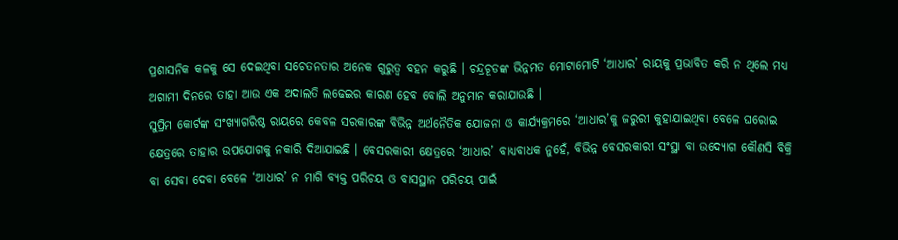ପ୍ରଶାସନିକ କଳକୁ ସେ ଦେଇଥିବା ସଚେତନତାର ଅନେକ ଗୁରୁତ୍ୱ ବହନ କରୁଛି । ଚନ୍ଦ୍ରଚୂଡଙ୍କ ଭିନ୍ନମତ ମୋଟାମୋଟି ‘ଆଧାର’ ରାୟକୁ ପ୍ରଭାବିତ କରି ନ ଥିଲେ ମଧ୍ୟ ଅଗାମୀ ଦିନରେ ତାହା ଆଉ ଏକ ଅଦାଲତି ଲଢେଇର କାରଣ ହେବ ବୋଲି ଅନୁମାନ କରାଯାଉଛି ।
ସୁପ୍ରିମ କୋର୍ଟଙ୍କ ସଂଖ୍ୟାଗରିଷ୍ଠ ରାୟରେ କେବଳ ସରକାରଙ୍କ ବିଭିନ୍ନ ଅର୍ଥନୈତିକ ଯୋଜନା ଓ କାର୍ଯ୍ୟକ୍ରମରେ ‘ଆଧାର’କୁ ଜରୁରୀ କୁହାଯାଇଥିବା ବେଳେ ଘରୋଇ କ୍ଷେତ୍ରରେ ତାହାର ଉପଯୋଗକୁ ନକାରି ଦିଆଯାଇଛି । ବେସରକାରୀ କ୍ଷେତ୍ରରେ ‘ଆଧାର’ ବାଧ୍ୟବାଧକ ନୁହେଁ, ବିଭିନ୍ନ ବେସରକାରୀ ସଂସ୍ଥା ବା ଉଦ୍ୟୋଗ କୌଣସି ବିକ୍ରି ବା ସେବା ଦେବା ବେଳେ ‘ଆଧାର’ ନ ମାଗି ବ୍ୟକ୍ତ ପରିଚୟ ଓ ବାସସ୍ଥାନ ପରିଚୟ ପାଇଁ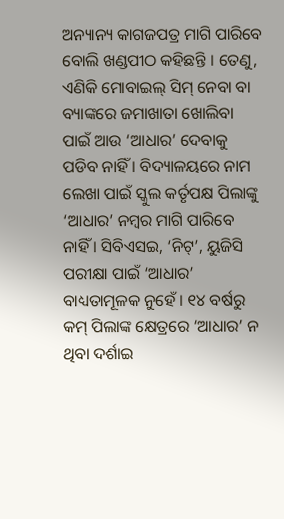ଅନ୍ୟାନ୍ୟ କାଗଜପତ୍ର ମାଗି ପାରିବେ ବୋଲି ଖଣ୍ଡପୀଠ କହିଛନ୍ତି । ତେଣୁ, ଏଣିକି ମୋବାଇଲ୍ ସିମ୍ ନେବା ବା ବ୍ୟାଙ୍କରେ ଜମାଖାତା ଖୋଲିବା ପାଇଁ ଆଉ ‘ଆଧାର’ ଦେବାକୁ ପଡିବ ନାହିଁ । ବିଦ୍ୟାଳୟରେ ନାମ ଲେଖା ପାଇଁ ସ୍କୁଲ କର୍ତୃପକ୍ଷ ପିଲାଙ୍କୁ ‘ଆଧାର’ ନମ୍ବର ମାଗି ପାରିବେ ନାହିଁ । ସିବିଏସଇ, ‘ନିଟ୍’, ୟୁଜିସି ପରୀକ୍ଷା ପାଇଁ ‘ଆଧାର’ ବାଧ୍ୟତାମୂଳକ ନୁହେଁ । ୧୪ ବର୍ଷରୁ କମ୍ ପିଲାଙ୍କ କ୍ଷେତ୍ରରେ ‘ଆଧାର’ ନ ଥିବା ଦର୍ଶାଇ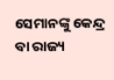ସେମାନଙ୍କୁ କେନ୍ଦ୍ର ବା ରାଜ୍ୟ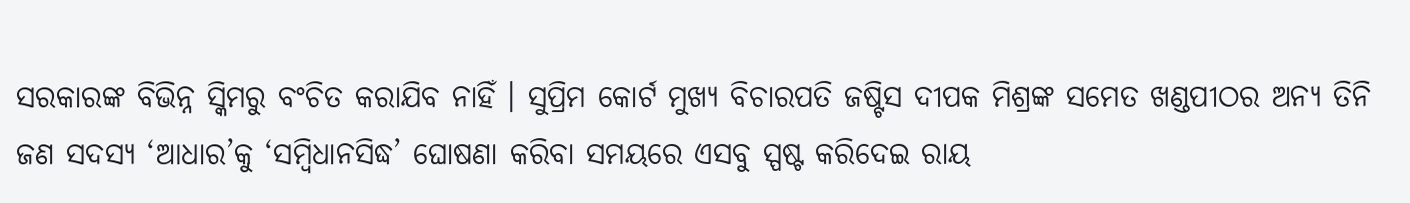ସରକାରଙ୍କ ବିଭିନ୍ନ ସ୍କିମରୁ ବଂଚିତ କରାଯିବ ନାହିଁ । ସୁପ୍ରିମ କୋର୍ଟ ମୁଖ୍ୟ ବିଚାରପତି ଜଷ୍ଟିସ ଦୀପକ ମିଶ୍ରଙ୍କ ସମେତ ଖଣ୍ଡପୀଠର ଅନ୍ୟ ତିନି ଜଣ ସଦସ୍ୟ ‘ଆଧାର’କୁ ‘ସମ୍ବିଧାନସିଦ୍ଧ’ ଘୋଷଣା କରିବା ସମୟରେ ଏସବୁ ସ୍ପଷ୍ଟ କରିଦେଇ ରାୟ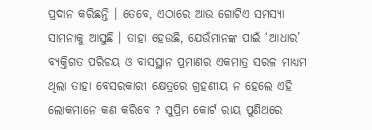ପ୍ରଦାନ କରିଛନ୍ତି । ତେବେ, ଏଠାରେ ଆଉ ଗୋଟିଏ ସମସ୍ୟା ସାମନାକୁ ଆସୁଛି । ତାହା ହେଉଛି, ଯେଉଁମାନଙ୍କ ପାଇଁ ‘ଆଧାର’ ବ୍ୟକ୍ତିଗତ ପରିଚୟ ଓ ବାସସ୍ଥାନ ପ୍ରମାଣର ଏକମାତ୍ର ସରଳ ମାଧ୍ୟମ ଥିଲା ତାହା ବେସରକାରୀ କ୍ଷେତ୍ରରେ ଗ୍ରହଣୀୟ ନ ହେଲେ ଏହି ଲୋକମାନେ କଣ କରିବେ ? ସୁପ୍ରିମ କୋର୍ଟ ରାୟ ପୁଣିଥରେ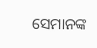ସେମାନଙ୍କ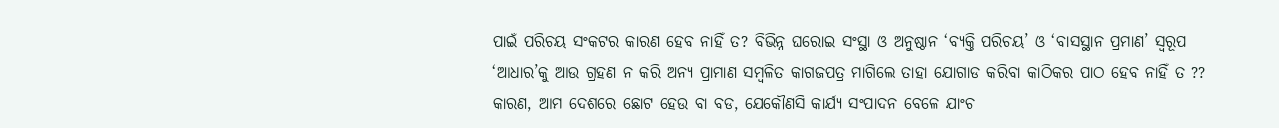ପାଇଁ ପରିଚୟ ସଂକଟର କାରଣ ହେବ ନାହିଁ ତ? ବିଭିନ୍ନ ଘରୋଇ ସଂସ୍ଥା ଓ ଅନୁଷ୍ଠାନ ‘ବ୍ୟକ୍ତି ପରିଚୟ’ ଓ ‘ବାସସ୍ଥାନ ପ୍ରମାଣ’ ସ୍ୱରୂପ ‘ଆଧାର’କୁ ଆଉ ଗ୍ରହଣ ନ କରି ଅନ୍ୟ ପ୍ରାମାଣ ସମ୍ବଳିତ କାଗଜପତ୍ର ମାଗିଲେ ତାହା ଯୋଗାଡ କରିବା କାଠିକର ପାଠ ହେବ ନାହିଁ ତ ??
କାରଣ, ଆମ ଦେଶରେ ଛୋଟ ହେଉ ବା ବଡ, ଯେକୌଣସି କାର୍ଯ୍ୟ ସଂପାଦନ ବେଳେ ଯାଂଚ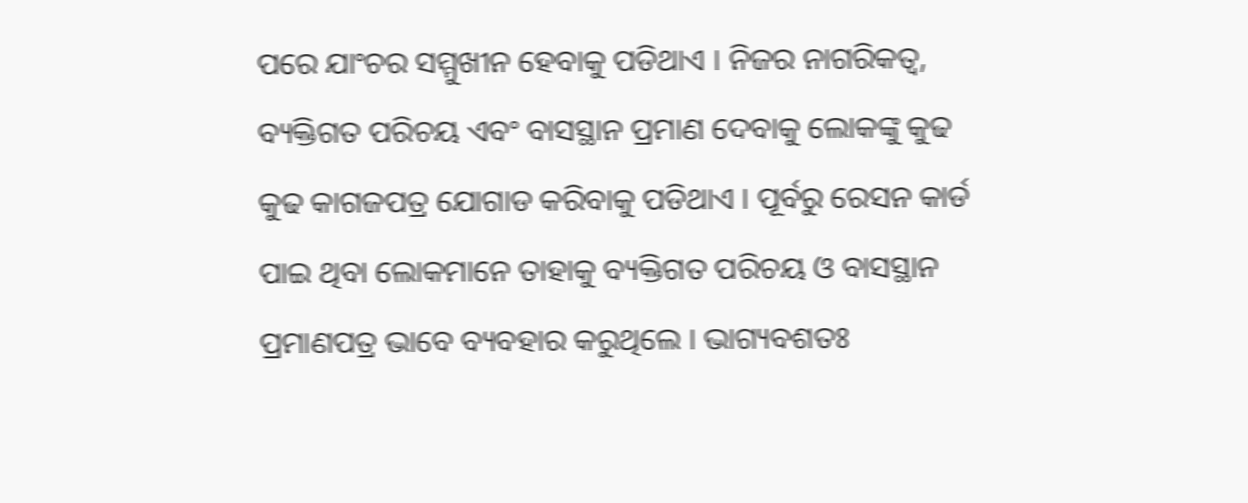ପରେ ଯାଂଚର ସମ୍ମୁଖୀନ ହେବାକୁ ପଡିଥାଏ । ନିଜର ନାଗରିକତ୍ୱ, ବ୍ୟକ୍ତିଗତ ପରିଚୟ ଏବଂ ବାସସ୍ଥାନ ପ୍ରମାଣ ଦେବାକୁ ଲୋକଙ୍କୁ କୁଢ କୁଢ କାଗଜପତ୍ର ଯୋଗାଡ କରିବାକୁ ପଡିଥାଏ । ପୂର୍ବରୁ ରେସନ କାର୍ଡ ପାଇ ଥିବା ଲୋକମାନେ ତାହାକୁ ବ୍ୟକ୍ତିଗତ ପରିଚୟ ଓ ବାସସ୍ଥାନ ପ୍ରମାଣପତ୍ର ଭାବେ ବ୍ୟବହାର କରୁଥିଲେ । ଭାଗ୍ୟବଶତଃ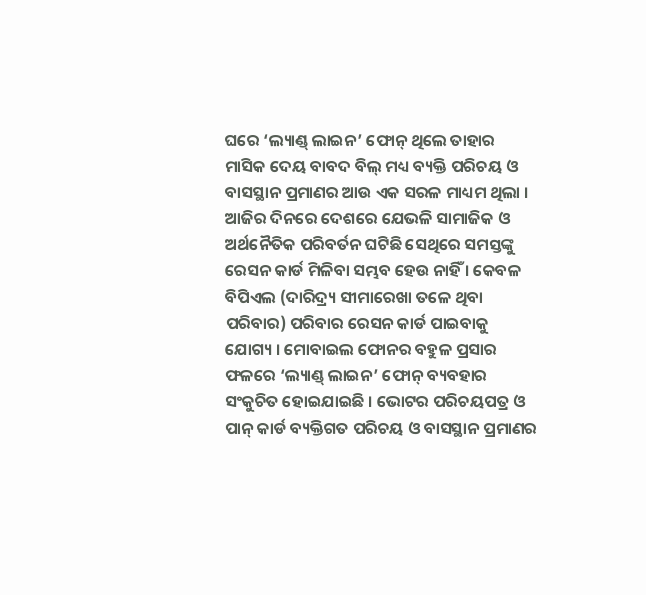ଘରେ ‘ଲ୍ୟାଣ୍ଡ୍ ଲାଇନ’ ଫୋନ୍ ଥିଲେ ତାହାର ମାସିକ ଦେୟ ବାବଦ ବିଲ୍ ମଧ୍ୟ ବ୍ୟକ୍ତି ପରିଚୟ ଓ ବାସସ୍ଥାନ ପ୍ରମାଣର ଆଉ ଏକ ସରଳ ମାଧ୍ୟମ ଥିଲା । ଆଜିର ଦିନରେ ଦେଶରେ ଯେଭଳି ସାମାଜିକ ଓ ଅର୍ଥନୈତିକ ପରିବର୍ତନ ଘଟିଛି ସେଥିରେ ସମସ୍ତଙ୍କୁ ରେସନ କାର୍ଡ ମିଳିବା ସମ୍ଭବ ହେଉ ନାହିଁ । କେବଳ ବିପିଏଲ (ଦାରିଦ୍ର୍ୟ ସୀମାରେଖା ତଳେ ଥିବା ପରିବାର) ପରିବାର ରେସନ କାର୍ଡ ପାଇବାକୁ ଯୋଗ୍ୟ । ମୋବାଇଲ ଫୋନର ବହୁଳ ପ୍ରସାର ଫଳରେ ‘ଲ୍ୟାଣ୍ଡ୍ ଲାଇନ’ ଫୋନ୍ ବ୍ୟବହାର ସଂକୁଚିତ ହୋଇଯାଇଛି । ଭୋଟର ପରିଚୟପତ୍ର ଓ ପାନ୍ କାର୍ଡ ବ୍ୟକ୍ତିଗତ ପରିଚୟ ଓ ବାସସ୍ଥାନ ପ୍ରମାଣର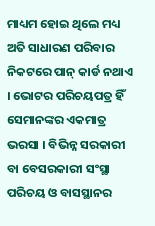ମାଧ୍ୟମ ହୋଇ ଥିଲେ ମଧ୍ୟ ଅତି ସାଧାରଣ ପରିବାର ନିକଟରେ ପାନ୍ କାର୍ଡ ନଥାଏ । ଭୋଟର ପରିଚୟପତ୍ର ହିଁ ସେମାନଙ୍କର ଏକମାତ୍ର ଭରସା । ବିଭିନ୍ନ ସରକାରୀ ବା ବେସରକାରୀ ସଂସ୍ଥା ପରିଚୟ ଓ ବାସସ୍ଥାନର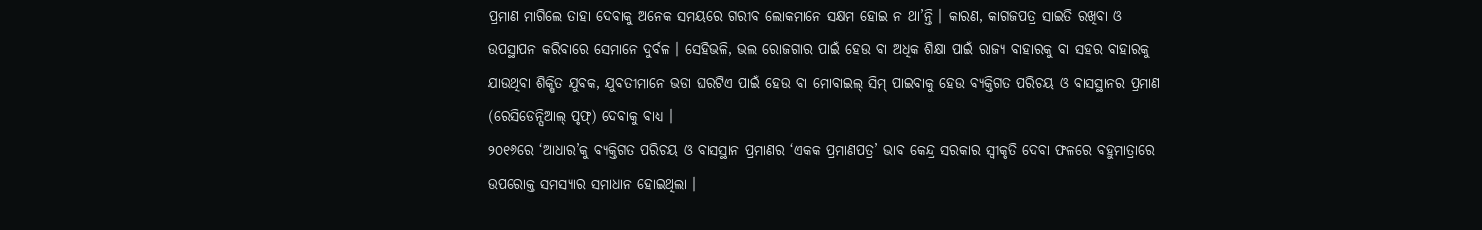ପ୍ରମାଣ ମାଗିଲେ ତାହା ଦେବାକୁ ଅନେକ ସମୟରେ ଗରୀବ ଲୋକମାନେ ସକ୍ଷମ ହୋଇ ନ ଥା’ନ୍ତି । କାରଣ, କାଗଜପତ୍ର ସାଇତି ରଖିବା ଓ ଉପସ୍ଥାପନ କରିବାରେ ସେମାନେ ଦୁର୍ବଳ । ସେହିଭଳି, ଭଲ ରୋଜଗାର ପାଇଁ ହେଉ ବା ଅଧିକ ଶିକ୍ଷା ପାଇଁ ରାଜ୍ୟ ବାହାରକୁ ବା ସହର ବାହାରକୁ ଯାଉଥିବା ଶିକ୍ଷିତ ଯୁବକ, ଯୁବତୀମାନେ ଭଡା ଘରଟିଏ ପାଇଁ ହେଉ ବା ମୋବାଇଲ୍ ସିମ୍ ପାଇବାକୁ ହେଉ ବ୍ୟକ୍ତିଗତ ପରିଚୟ ଓ ବାସସ୍ଥାନର ପ୍ରମାଣ (ରେସିଡେନ୍ସିଆଲ୍ ପୃଫ୍) ଦେବାକୁ ବାଧ୍ୟ ।
୨୦୧୬ରେ ‘ଆଧାର’କୁ ବ୍ୟକ୍ତିଗତ ପରିଚୟ ଓ ବାସସ୍ଥାନ ପ୍ରମାଣର ‘ଏକକ ପ୍ରମାଣପତ୍ର’ ଭାବ କେନ୍ଦ୍ର ସରକାର ସ୍ୱୀକୃତି ଦେବା ଫଳରେ ବହୁମାତ୍ରାରେ ଉପରୋକ୍ତ ସମସ୍ୟାର ସମାଧାନ ହୋଇଥିଲା ।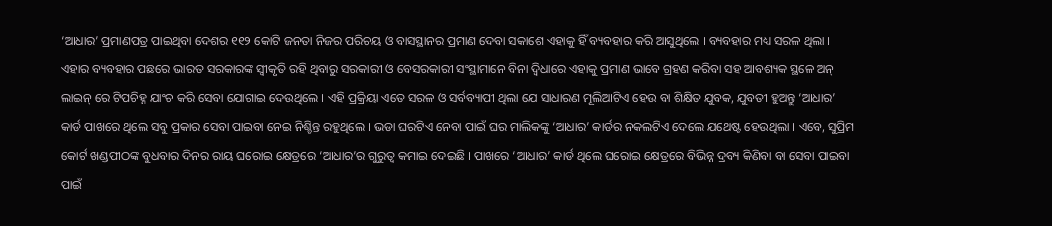‘ଆଧାର’ ପ୍ରମାଣପତ୍ର ପାଇଥିବା ଦେଶର ୧୧୨ କୋଟି ଜନତା ନିଜର ପରିଚୟ ଓ ବାସସ୍ଥାନର ପ୍ରମାଣ ଦେବା ସକାଶେ ଏହାକୁ ହିଁ ବ୍ୟବହାର କରି ଆସୁଥିଲେ । ବ୍ୟବହାର ମଧ୍ୟ ସରଳ ଥିଲା । ଏହାର ବ୍ୟବହାର ପଛରେ ଭାରତ ସରକାରଙ୍କ ସ୍ୱୀକୃତି ରହି ଥିବାରୁ ସରକାରୀ ଓ ବେସରକାରୀ ସଂସ୍ଥାମାନେ ବିନା ଦ୍ୱିଧାରେ ଏହାକୁ ପ୍ରମାଣ ଭାବେ ଗ୍ରହଣ କରିବା ସହ ଆବଶ୍ୟକ ସ୍ଥଳେ ଅନ୍ ଲାଇନ୍ ରେ ଟିପଚିହ୍ନ ଯାଂଚ କରି ସେବା ଯୋଗାଇ ଦେଉଥିଲେ । ଏହି ପ୍ରକ୍ରିୟା ଏତେ ସରଳ ଓ ସର୍ବବ୍ୟାପୀ ଥିଲା ଯେ ସାଧାରଣ ମୂଲିଆଟିଏ ହେଉ ବା ଶିକ୍ଷିତ ଯୁବକ, ଯୁବତୀ ହୁଅନ୍ତୁ ‘ଆଧାର’ କାର୍ଡ ପାଖରେ ଥିଲେ ସବୁ ପ୍ରକାର ସେବା ପାଇବା ନେଇ ନିଶ୍ଚିନ୍ତ ରହୁଥିଲେ । ଭଡା ଘରଟିଏ ନେବା ପାଇଁ ଘର ମାଲିକଙ୍କୁ ‘ଆଧାର’ କାର୍ଡର ନକଲଟିଏ ଦେଲେ ଯଥେଷ୍ଟ ହେଉଥିଲା । ଏବେ, ସୁପ୍ରିମ କୋର୍ଟ ଖଣ୍ଡପୀଠଙ୍କ ବୁଧବାର ଦିନର ରାୟ ଘରୋଇ କ୍ଷେତ୍ରରେ ‘ଆଧାର’ର ଗୁରୁତ୍ୱ କମାଇ ଦେଇଛି । ପାଖରେ ‘ଆଧାର’ କାର୍ଡ ଥିଲେ ଘରୋଇ କ୍ଷେତ୍ରରେ ବିଭିନ୍ନ ଦ୍ରବ୍ୟ କିଣିବା ବା ସେବା ପାଇବା ପାଇଁ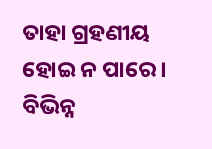ତାହା ଗ୍ରହଣୀୟ ହୋଇ ନ ପାରେ । ବିଭିନ୍ନ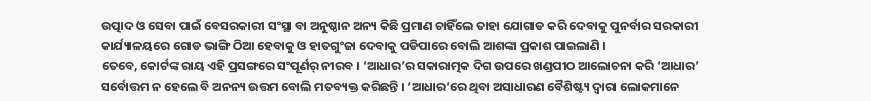ଉତ୍ପାଦ ଓ ସେବା ପାଇଁ ବେସରକାରୀ ସଂସ୍ଥା ବା ଅନୁଷ୍ଠାନ ଅନ୍ୟ କିଛି ପ୍ରମାଣ ଚାହିଁଲେ ତାହା ଯୋଗାଡ କରି ଦେବାକୁ ପୁନର୍ବାର ସରକାରୀ କାର୍ଯ୍ୟାଳୟରେ ଗୋଡ ଭାଙ୍ଗି ଠିଆ ହେବାକୁ ଓ ହାତଗୁଂଜା ଦେବାକୁ ପଡିପାରେ ବୋଲି ଆଶଙ୍କା ପ୍ରକାଶ ପାଇଲାଣି ।
ତେବେ, କୋର୍ଟଙ୍କ ରାୟ ଏହି ପ୍ରସଙ୍ଗରେ ସଂପୂର୍ଣର୍ ନୀରବ । ‘ଆଧାର’ର ସକାରାତ୍ମକ ଦିଗ ଉପରେ ଖଣ୍ଡପୀଠ ଆଲୋଚନା କରି ‘ଆଧାର’ ସର୍ବୋତ୍ତମ ନ ହେଲେ ବି ଅନନ୍ୟ ଉତ୍ତମ ବୋଲି ମତବ୍ୟକ୍ତ କରିଛନ୍ତି । ‘ଆଧାର’ରେ ଥିବା ଅସାଧାରଣ ବୈଶିଷ୍ଟ୍ୟ ଦ୍ୱାରା ଲୋକମାନେ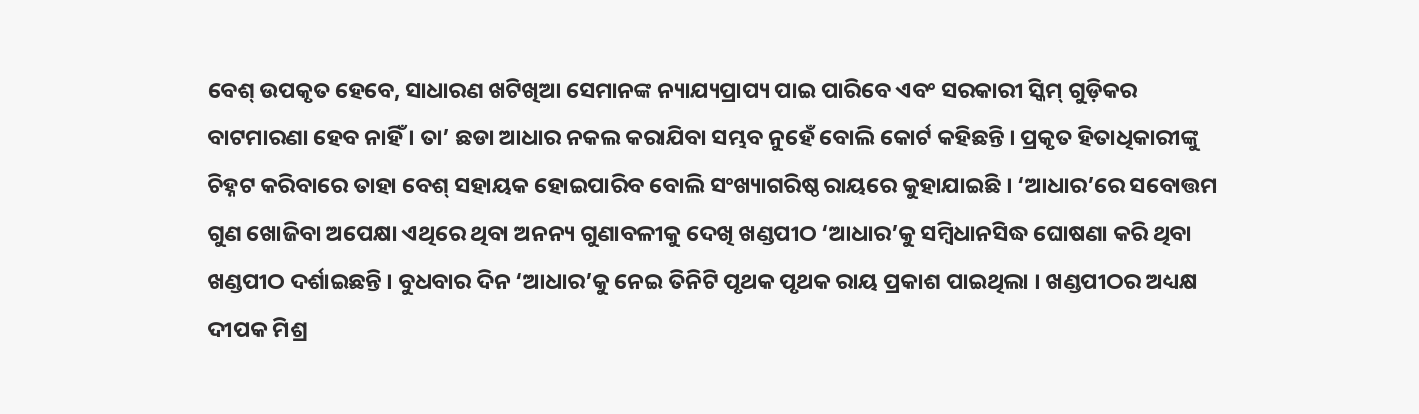ବେଶ୍ ଉପକୃତ ହେବେ, ସାଧାରଣ ଖଟିଖିଆ ସେମାନଙ୍କ ନ୍ୟାଯ୍ୟପ୍ରାପ୍ୟ ପାଇ ପାରିବେ ଏବଂ ସରକାରୀ ସ୍କିମ୍ ଗୁଡ଼ିକର ବାଟମାରଣା ହେବ ନାହିଁ । ତା’ ଛଡା ଆଧାର ନକଲ କରାଯିବା ସମ୍ଭବ ନୁହେଁ ବୋଲି କୋର୍ଟ କହିଛନ୍ତି । ପ୍ରକୃତ ହିତାଧିକାରୀଙ୍କୁ ଚିହ୍ନଟ କରିବାରେ ତାହା ବେଶ୍ ସହାୟକ ହୋଇପାରିବ ବୋଲି ସଂଖ୍ୟାଗରିଷ୍ଠ ରାୟରେ କୁହାଯାଇଛି । ‘ଆଧାର’ରେ ସବୋତ୍ତମ ଗୁଣ ଖୋଜିବା ଅପେକ୍ଷା ଏଥିରେ ଥିବା ଅନନ୍ୟ ଗୁଣାବଳୀକୁ ଦେଖି ଖଣ୍ଡପୀଠ ‘ଆଧାର’କୁ ସମ୍ବିଧାନସିଦ୍ଧ ଘୋଷଣା କରି ଥିବା ଖଣ୍ଡପୀଠ ଦର୍ଶାଇଛନ୍ତି । ବୁଧବାର ଦିନ ‘ଆଧାର’କୁ ନେଇ ତିନିଟି ପୃଥକ ପୃଥକ ରାୟ ପ୍ରକାଶ ପାଇଥିଲା । ଖଣ୍ଡପୀଠର ଅଧ୍ୟକ୍ଷ ଦୀପକ ମିଶ୍ର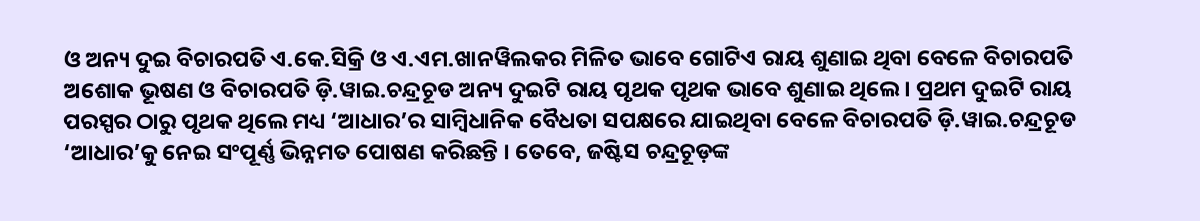ଓ ଅନ୍ୟ ଦୁଇ ବିଚାରପତି ଏ.କେ.ସିକ୍ରି ଓ ଏ.ଏମ.ଖାନୱିଲକର ମିଳିତ ଭାବେ ଗୋଟିଏ ରାୟ ଶୁଣାଇ ଥିବା ବେଳେ ବିଚାରପତି ଅଶୋକ ଭୂଷଣ ଓ ବିଚାରପତି ଡ଼ି.ୱାଇ.ଚନ୍ଦ୍ରଚୂଡ ଅନ୍ୟ ଦୁଇଟି ରାୟ ପୃଥକ ପୃଥକ ଭାବେ ଶୁଣାଇ ଥିଲେ । ପ୍ରଥମ ଦୁଇଟି ରାୟ ପରସ୍ପର ଠାରୁ ପୃଥକ ଥିଲେ ମଧ୍ୟ ‘ଆଧାର’ର ସାମ୍ବିଧାନିକ ବୈଧତା ସପକ୍ଷରେ ଯାଇଥିବା ବେଳେ ବିଚାରପତି ଡ଼ି.ୱାଇ.ଚନ୍ଦ୍ରଚୂଡ ‘ଆଧାର’କୁ ନେଇ ସଂପୂର୍ଣ୍ଣ ଭିନ୍ନମତ ପୋଷଣ କରିଛନ୍ତି । ତେବେ, ଜଷ୍ଟିସ ଚନ୍ଦ୍ରଚୂଡ଼ଙ୍କ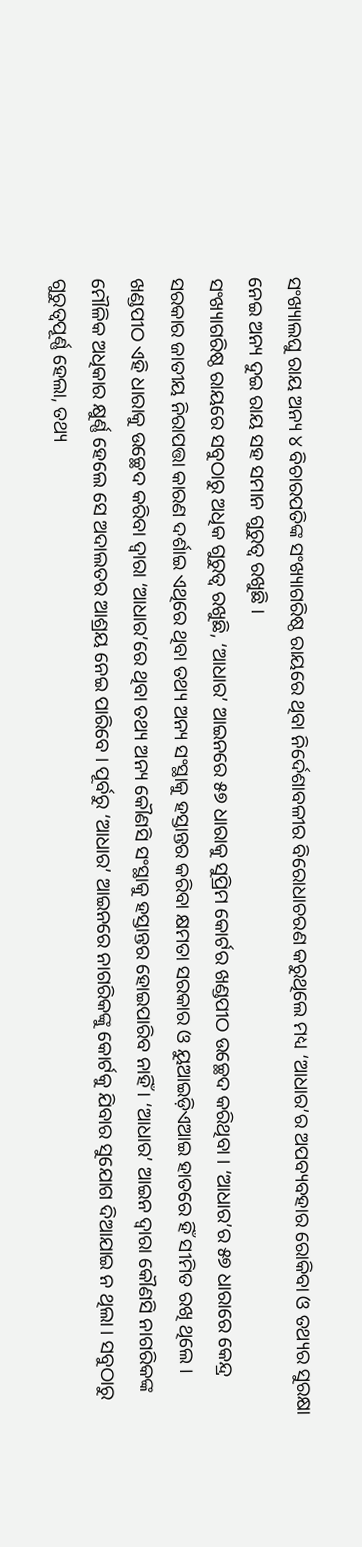ସଂଖ୍ୟାଲଘୁ ରାୟ ଅନ୍ୟ ୪ ବିଚାରପତିଙ୍କ ସଂଖ୍ୟାଗରିଷ୍ଠ ରାୟରେ ଥିବା ନିର୍ଦେଶାବଳୀର ବିରୋଧାଚରଣ କରୁଥିଲେ ମଧ୍ୟ ‘ଆଧାର’ର ଅପବ୍ୟବହାର ରୋକିବା ଓ ତଥ୍ୟର ସୁରକ୍ଷା ନେଇ ଅନ୍ୟ ଦୁଇ ରାୟ ସହ ସମାନ ଗୁରୁତ୍ୱ ରଖୁଛି ।
ସଂଖ୍ୟାଗରିଷ୍ଠ ରାୟରେ ସବୁଠାରୁ ଅଧିକ ଗୁରୁତ୍ୱ ରଖୁଛି, ‘ଆଧାର’ ଆଇନରେ ୫୭ ଧାରାକୁ ସୁପ୍ରିମ କୋର୍ଟର ଖଣ୍ଡପୀଠ ଉଚ୍ଛେଦ କରିଥିବା । ‘ଆଧାର’ର ୫୭ ଧାରାରେ କେନ୍ଦ୍ର ସରକାର ଜାତୀୟ ନିରାପତ୍ତା କାରଣ ଦର୍ଶାଇ ଏଥିରେ ଥିବା ତଥ୍ୟ ଅନ୍ୟ ସଂସ୍ଥାକୁ ହସ୍ତାନ୍ତର କରିବା କ୍ଷମତା ସରକାର ଓ ୟୁଆଇଡ଼ିଏଆଇ ହାତରେ ହିଁ ସୀମିତ ରଖି ଥିଲେ । ଖଣ୍ଡପୀଠ ଏହି ଧାରାକୁ ଉଚ୍ଛେଦ କରିବା ଦ୍ୱାରା ‘ଆଧାର’ରେ ଥିବା ତଥ୍ୟ ଅନ୍ୟ କୌଣସି ସଂସ୍ଥାକୁ ହସ୍ତାନ୍ତର ହୋଇପାରିବ ନାହିଁ । ‘ଆଧାର’ ଆଇନ ଦ୍ୱାରା କୌଣସି ନାଗରିକଙ୍କ ମୌଳିକ ଅଧିକାର କ୍ଷୁର୍ଣ୍ଣ ହେଲେ ସେ ଅଦାଲତର ଆଶ୍ରୟ ନେଇ ପାରିବେ । ପୂର୍ବରୁ ‘ଆଧାର’ ଆଇନରେ ନାଗରିକଙ୍କୁ କୋର୍ଟକୁ ଯିବାର ସୁଯୋଗ ଦିଆଯାଇ ନ ଥିଲା । ସବୁଠାରୁ ଗୁରୁତ୍ୱପୂର୍ଣ୍ଣ ହେଲା, ତଥ୍ୟ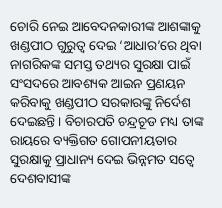ଚୋରି ନେଇ ଆବେଦନକାରୀଙ୍କ ଆଶଙ୍କାକୁ ଖଣ୍ଡପୀଠ ଗୁରୁତ୍ୱ ଦେଇ ‘ଆଧାର’ରେ ଥିବା ନାଗରିକଙ୍କ ସମସ୍ତ ତଥ୍ୟର ସୁରକ୍ଷା ପାଇଁ ସଂସଦରେ ଆବଶ୍ୟକ ଆଇନ ପ୍ରଣୟନ କରିବାକୁ ଖଣ୍ଡପୀଠ ସରକାରଙ୍କୁ ନିର୍ଦେଶ ଦେଇଛନ୍ତି । ବିଚାରପତି ଚନ୍ଦ୍ରଚୂଡ ମଧ୍ୟ ତାଙ୍କ ରାୟରେ ବ୍ୟକ୍ତିଗତ ଗୋପନୀୟତାର ସୁରକ୍ଷାକୁ ପ୍ରାଧାନ୍ୟ ଦେଇ ଭିନ୍ନମତ ସତ୍ୱେ ଦେଶବାସୀଙ୍କ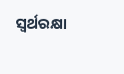ସ୍ୱର୍ଥରକ୍ଷା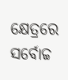କ୍ଷେତ୍ରରେ ସର୍ବୋଚ୍ଚ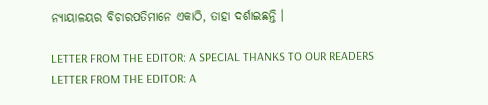ନ୍ୟାୟାଳୟର ବିଚାରପତିମାନେ ଏକାଠି, ତାହା ଦର୍ଶାଇଛନ୍ତି ।

LETTER FROM THE EDITOR: A SPECIAL THANKS TO OUR READERS
LETTER FROM THE EDITOR: A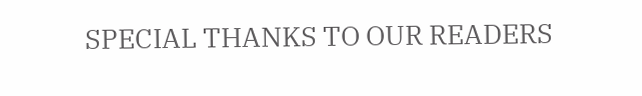SPECIAL THANKS TO OUR READERS